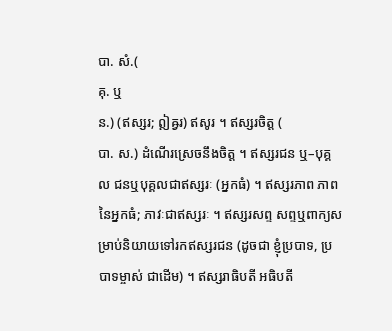បា. សំ.(
គុ. ឬ
ន.) (ឥស្សរ; ឦឝ្វរ) ឥសូរ ។ ឥស្សរចិត្ត (
បា. ស.) ដំណើរស្រេចនឹងចិត្ត ។ ឥស្សរជន ឬ–បុគ្គល ជនឬបុគ្គលជាឥស្សរៈ (អ្នកធំ) ។ ឥស្សរភាព ភាពនៃអ្នកធំ; ភាវៈជាឥស្សរៈ ។ ឥស្សរសព្ទ សព្ទឬពាក្យសម្រាប់និយាយទៅរកឥស្សរជន (ដូចជា ខ្ញុំប្របាទ, ប្របាទម្ចាស់ ជាដើម) ។ ឥស្សរាធិបតី អធិបតី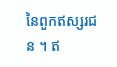នៃពួកឥស្សរជន ។ ឥ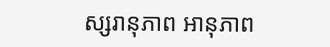ស្សរានុភាព អានុភាព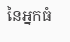នៃអ្នកធំ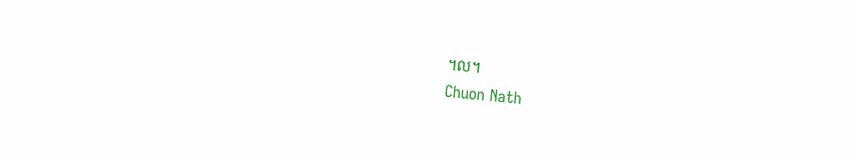។ល។
Chuon Nath